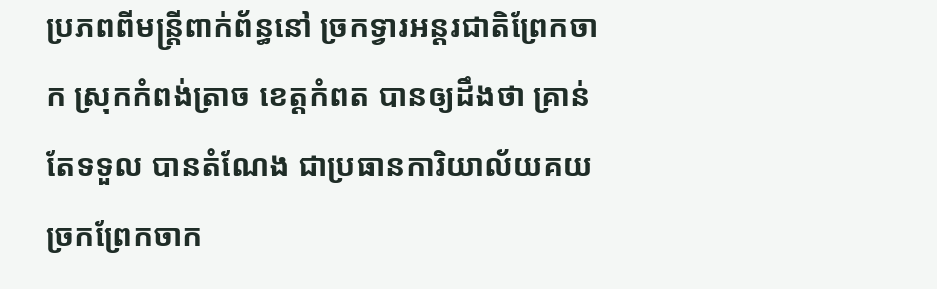ប្រភពពីមន្ត្រីពាក់ព័ន្ធនៅ ច្រកទ្វារអន្តរជាតិព្រែកចាក ស្រុកកំពង់ត្រាច ខេត្តកំពត បានឲ្យដឹងថា គ្រាន់ តែទទួល បានតំណែង ជាប្រធានការិយាល័យគយ ច្រកព្រែកចាក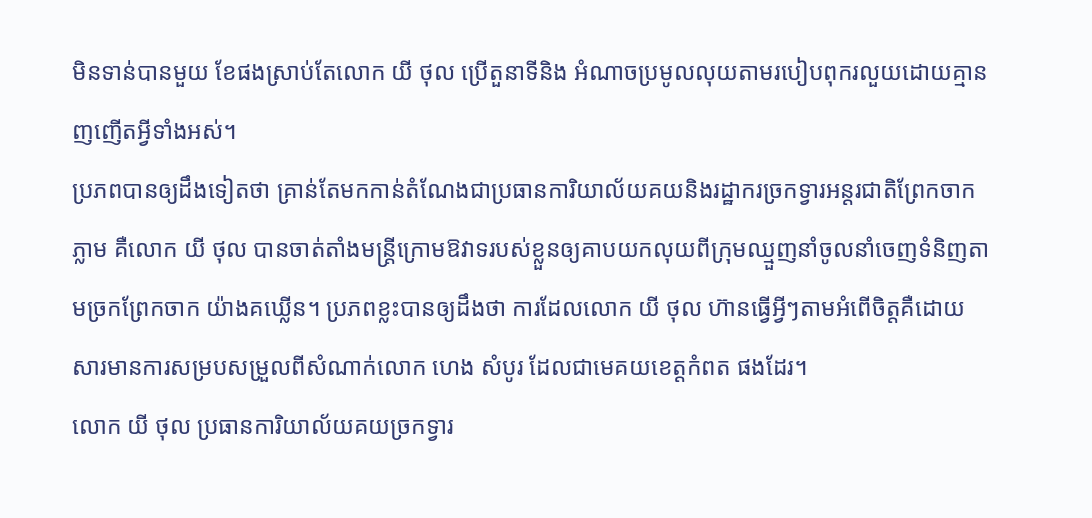មិនទាន់បានមួយ ខែផងស្រាប់តែលោក យី ថុល ប្រើតួនាទីនិង អំណាចប្រមូលលុយតាមរបៀបពុករលួយដោយគ្មានញញើតអ្វីទាំងអស់។
ប្រភពបានឲ្យដឹងទៀតថា គ្រាន់តែមកកាន់តំណែងជាប្រធានការិយាល័យគយនិងរដ្ឋាករច្រកទ្វារអន្តរជាតិព្រែកចាកភ្លាម គឺលោក យី ថុល បានចាត់តាំងមន្ត្រីក្រោមឱវាទរបស់ខ្លួនឲ្យគាបយកលុយពីក្រុមឈ្មួញនាំចូលនាំចេញទំនិញតាមច្រកព្រែកចាក យ៉ាងគឃ្លើន។ ប្រភពខ្លះបានឲ្យដឹងថា ការដែលលោក យី ថុល ហ៊ានធ្វើអ្វីៗតាមអំពើចិត្តគឺដោយសារមានការសម្របសម្រួលពីសំណាក់លោក ហេង សំបូរ ដែលជាមេគយខេត្តកំពត ផងដែរ។
លោក យី ថុល ប្រធានការិយាល័យគយច្រកទ្វារ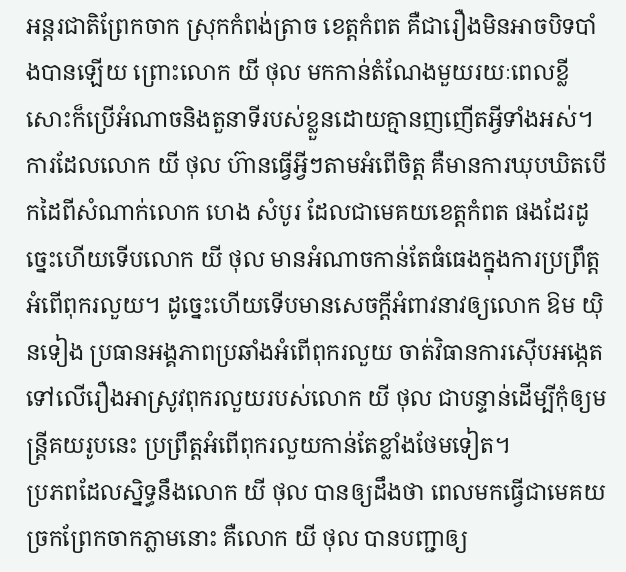អន្តរជាតិព្រែកចាក ស្រុកកំពង់ត្រាច ខេត្តកំពត គឺជារឿងមិនអាចបិទបាំងបានឡើយ ព្រោះលោក យី ថុល មកកាន់តំណែងមួយរយៈពេលខ្លីសោះក៏ប្រើអំណាចនិងតួនាទីរបស់ខ្លួនដោយគ្មានញញើតអ្វីទាំងអស់។ ការដែលលោក យី ថុល ហ៊ានធ្វើអ្វីៗតាមអំពើចិត្ត គឺមានការឃុបឃិតបើកដៃពីសំណាក់លោក ហេង សំបូរ ដែលជាមេគយខេត្តកំពត ផងដែរដូច្នេះហើយទើបលោក យី ថុល មានអំណាចកាន់តែធំធេងក្នុងការប្រព្រឹត្តអំពើពុករលួយ។ ដូច្នេះហើយទើបមានសេចក្ដីអំពាវនាវឲ្យលោក ឱម យ៉ិនទៀង ប្រធានអង្គភាពប្រឆាំងអំពើពុករលួយ ចាត់វិធានការស៊ើបអង្កេតទៅលើរឿងអាស្រូវពុករលួយរបស់លោក យី ថុល ជាបន្ទាន់ដើម្បីកុំឲ្យមន្ត្រីគយរូបនេះ ប្រព្រឹត្តអំពើពុករលួយកាន់តែខ្លាំងថែមទៀត។
ប្រភពដែលស្និទ្ធនឹងលោក យី ថុល បានឲ្យដឹងថា ពេលមកធ្វើជាមេគយច្រកព្រែកចាកភ្លាមនោះ គឺលោក យី ថុល បានបញ្ជាឲ្យ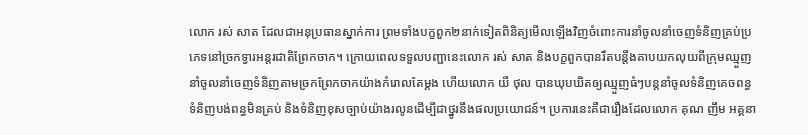លោក រស់ សាត ដែលជាអនុប្រធានស្នាក់ការ ព្រមទាំងបក្ខពួក២នាក់ទៀតពិនិត្យមើលឡើងវិញចំពោះការនាំចូលនាំចេញទំនិញគ្រប់ប្រភេទនៅច្រកទ្វារអន្តរជាតិព្រែកចាក។ ក្រោយពេលទទួលបញ្ជានេះលោក រស់ សាត និងបក្ខពួកបានរឹតបន្តឹងគាបយកលុយពីក្រុមឈ្មួញនាំចូលនាំចេញទំនិញតាមច្រកព្រែកចាកយ៉ាងកំរោលតែម្តង ហើយលោក យី ថុល បានឃុបឃិតឲ្យឈ្មួញធំៗបន្តនាំចូលទំនិញគេចពន្ធ ទំនិញបង់ពន្ធមិនគ្រប់ និងទំនិញខុសច្បាប់យ៉ាងរលូនដើម្បីជាថ្នូរនឹងផលប្រយោជន៍។ ប្រការនេះគឺជារឿងដែលលោក គុណ ញឹម អគ្គនា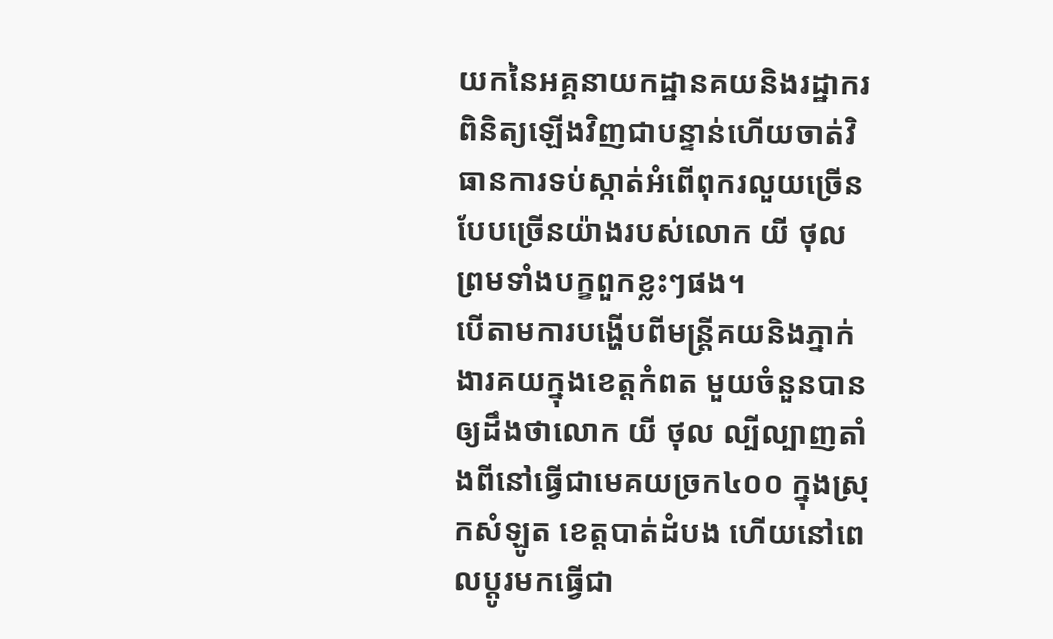យកនៃអគ្គនាយកដ្ឋានគយនិងរដ្ឋាករ ពិនិត្យឡើងវិញជាបន្ទាន់ហើយចាត់វិធានការទប់ស្កាត់អំពើពុករលួយច្រើនបែបច្រើនយ៉ាងរបស់លោក យី ថុល ព្រមទាំងបក្ខពួកខ្លះៗផង។
បើតាមការបង្ហើបពីមន្ត្រីគយនិងភ្នាក់ងារគយក្នុងខេត្តកំពត មួយចំនួនបានឲ្យដឹងថាលោក យី ថុល ល្បីល្បាញតាំងពីនៅធ្វើជាមេគយច្រក៤០០ ក្នុងស្រុកសំឡូត ខេត្តបាត់ដំបង ហើយនៅពេលប្ដូរមកធ្វើជា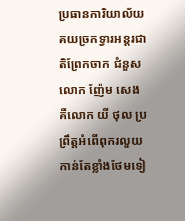ប្រធានការិយាល័យគយច្រកទ្វារអន្តរជាតិព្រែកចាក ជំនួសលោក ញ៉ែម សេង គឺលោក យី ថុល ប្រព្រឹត្តអំពើពុករលួយកាន់តែខ្លាំងថែមទៀ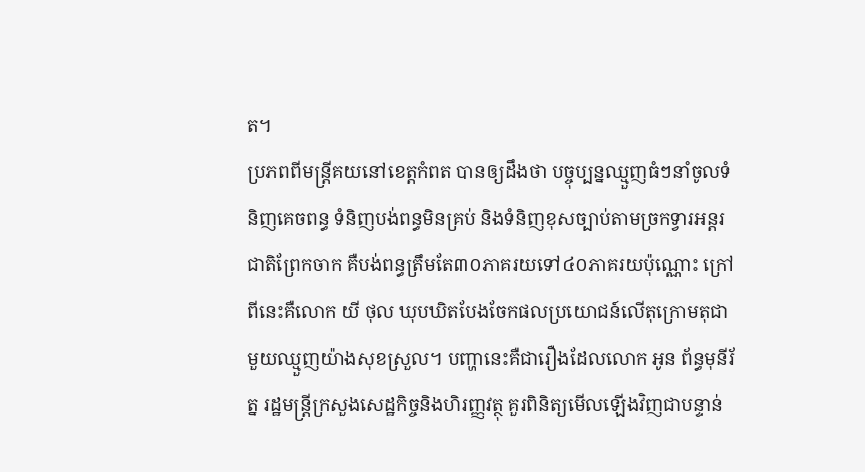ត។
ប្រភពពីមន្ត្រីគយនៅខេត្តកំពត បានឲ្យដឹងថា បច្ចុប្បន្នឈ្មួញធំៗនាំចូលទំនិញគេចពន្ធ ទំនិញបង់ពន្ធមិនគ្រប់ និងទំនិញខុសច្បាប់តាមច្រកទ្វារអន្តរជាតិព្រែកចាក គឺបង់ពន្ធត្រឹមតែ៣០ភាគរយទៅ៤០ភាគរយប៉ុណ្ណោះ ក្រៅពីនេះគឺលោក យី ថុល ឃុបឃិតបែងចែកផលប្រយោជន៍លើតុក្រោមតុជាមួយឈ្មួញយ៉ាងសុខស្រួល។ បញ្ហានេះគឺជារឿងដែលលោក អូន ព័ន្ធមុនីរ័ត្ន រដ្ឋមន្ត្រីក្រសួងសេដ្ឋកិច្ចនិងហិរញ្ញវត្ថុ គួរពិនិត្យមើលឡើងវិញជាបន្ទាន់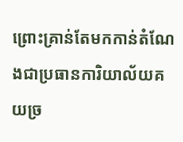ព្រោះគ្រាន់តែមកកាន់តំណែងជាប្រធានការិយាល័យគយច្រ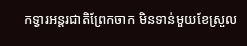កទ្វារអន្តរជាតិព្រែកចាក មិនទាន់មួយខែស្រួល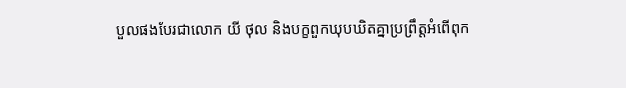បួលផងបែរជាលោក យី ថុល និងបក្ខពួកឃុបឃិតគ្នាប្រព្រឹត្តអំពើពុក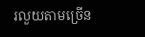រលួយតាមច្រើន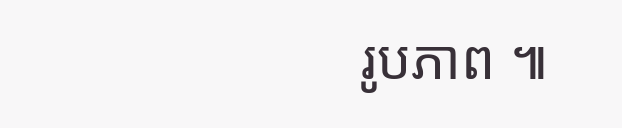រូបភាព ៕